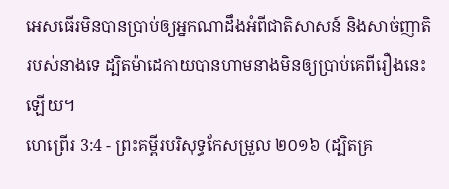អេសធើរមិនបានប្រាប់ឲ្យអ្នកណាដឹងអំពីជាតិសាសន៍ និងសាច់ញាតិរបស់នាងទេ ដ្បិតម៉ាដេកាយបានហាមនាងមិនឲ្យប្រាប់គេពីរឿងនេះឡើយ។
ហេព្រើរ 3:4 - ព្រះគម្ពីរបរិសុទ្ធកែសម្រួល ២០១៦ (ដ្បិតគ្រ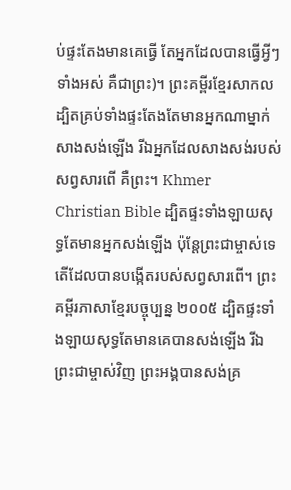ប់ផ្ទះតែងមានគេធ្វើ តែអ្នកដែលបានធ្វើអ្វីៗទាំងអស់ គឺជាព្រះ)។ ព្រះគម្ពីរខ្មែរសាកល ដ្បិតគ្រប់ទាំងផ្ទះតែងតែមានអ្នកណាម្នាក់សាងសង់ឡើង រីឯអ្នកដែលសាងសង់របស់សព្វសារពើ គឺព្រះ។ Khmer Christian Bible ដ្បិតផ្ទះទាំងឡាយសុទ្ធតែមានអ្នកសង់ឡើង ប៉ុន្ដែព្រះជាម្ចាស់ទេតើដែលបានបង្កើតរបស់សព្វសារពើ។ ព្រះគម្ពីរភាសាខ្មែរបច្ចុប្បន្ន ២០០៥ ដ្បិតផ្ទះទាំងឡាយសុទ្ធតែមានគេបានសង់ឡើង រីឯព្រះជាម្ចាស់វិញ ព្រះអង្គបានសង់គ្រ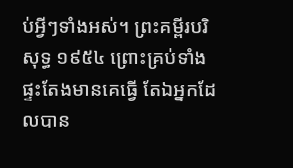ប់អ្វីៗទាំងអស់។ ព្រះគម្ពីរបរិសុទ្ធ ១៩៥៤ ព្រោះគ្រប់ទាំងផ្ទះតែងមានគេធ្វើ តែឯអ្នកដែលបាន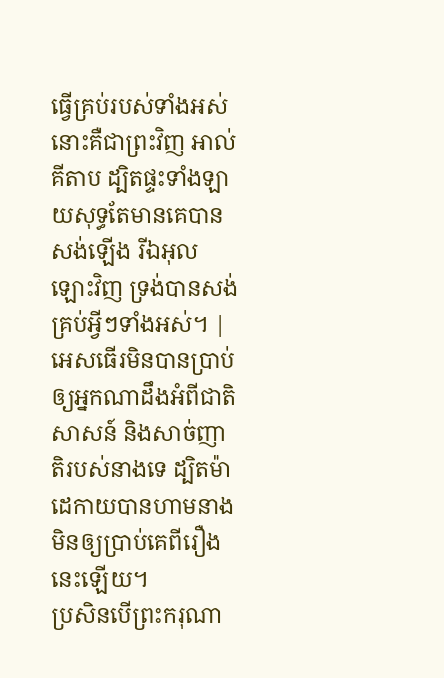ធ្វើគ្រប់របស់ទាំងអស់ នោះគឺជាព្រះវិញ អាល់គីតាប ដ្បិតផ្ទះទាំងឡាយសុទ្ធតែមានគេបានសង់ឡើង រីឯអុលឡោះវិញ ទ្រង់បានសង់គ្រប់អ្វីៗទាំងអស់។ |
អេសធើរមិនបានប្រាប់ឲ្យអ្នកណាដឹងអំពីជាតិសាសន៍ និងសាច់ញាតិរបស់នាងទេ ដ្បិតម៉ាដេកាយបានហាមនាងមិនឲ្យប្រាប់គេពីរឿងនេះឡើយ។
ប្រសិនបើព្រះករុណា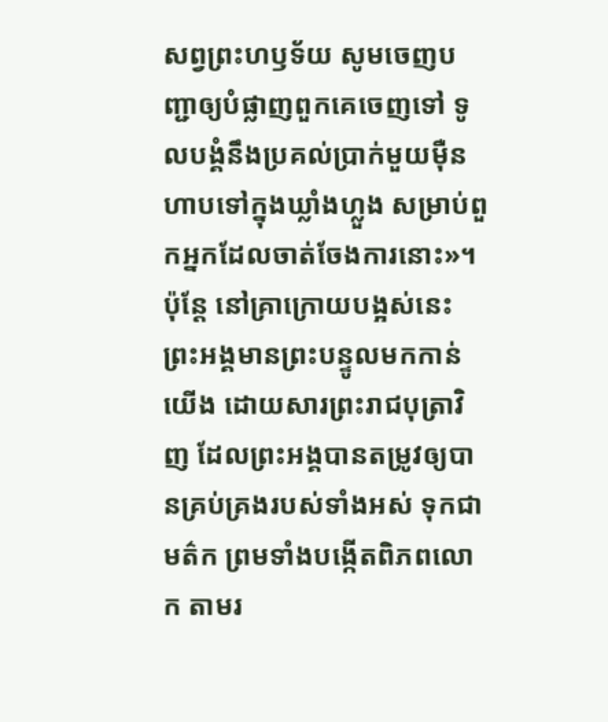សព្វព្រះហឫទ័យ សូមចេញបញ្ជាឲ្យបំផ្លាញពួកគេចេញទៅ ទូលបង្គំនឹងប្រគល់ប្រាក់មួយម៉ឺនហាបទៅក្នុងឃ្លាំងហ្លួង សម្រាប់ពួកអ្នកដែលចាត់ចែងការនោះ»។
ប៉ុន្តែ នៅគ្រាក្រោយបង្អស់នេះ ព្រះអង្គមានព្រះបន្ទូលមកកាន់យើង ដោយសារព្រះរាជបុត្រាវិញ ដែលព្រះអង្គបានតម្រូវឲ្យបានគ្រប់គ្រងរបស់ទាំងអស់ ទុកជាមត៌ក ព្រមទាំងបង្កើតពិភពលោក តាមរ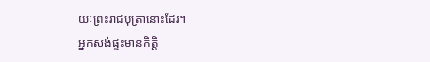យៈព្រះរាជបុត្រានោះដែរ។
អ្នកសង់ផ្ទះមានកិត្តិ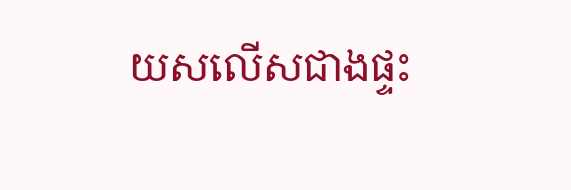យសលើសជាងផ្ទះ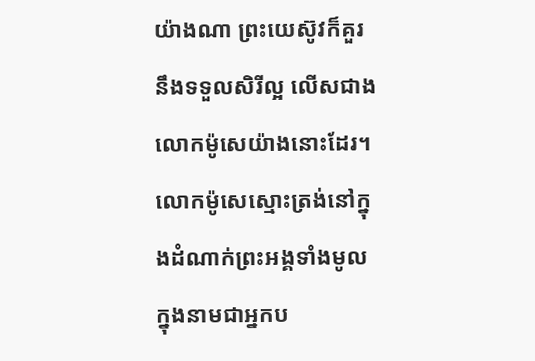យ៉ាងណា ព្រះយេស៊ូវក៏គួរនឹងទទួលសិរីល្អ លើសជាងលោកម៉ូសេយ៉ាងនោះដែរ។
លោកម៉ូសេស្មោះត្រង់នៅក្នុងដំណាក់ព្រះអង្គទាំងមូល ក្នុងនាមជាអ្នកប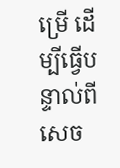ម្រើ ដើម្បីធ្វើបន្ទាល់ពីសេច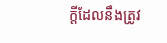ក្តីដែលនឹងត្រូវ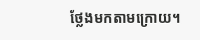ថ្លែងមកតាមក្រោយ។